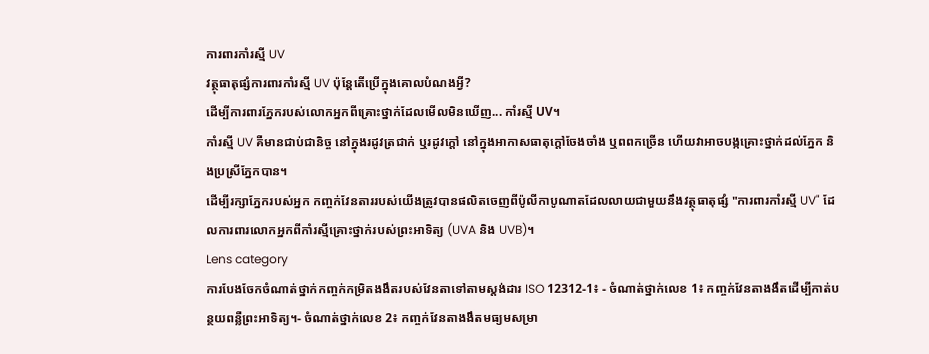ការពារកាំរស្មី UV
វត្ថុធាតុផ្សំការពារកាំរស្មី UV ប៉ុន្តែតើប្រើក្នុងគោលបំណងអ្វី?
ដើម្បីការពារភ្នែករបស់លោកអ្នកពីគ្រោះថ្នាក់ដែលមើលមិនឃើញ... កាំរស្មី UV។
កាំរស្មី UV គឺមានជាប់ជានិច្ច នៅក្នុងរដូវត្រជាក់ ឬរដូវក្តៅ នៅក្នុងអាកាសធាតុក្តៅចែងចាំង ឬពពកច្រើន ហើយវាអាចបង្កគ្រោះថ្នាក់ដល់ភ្នែក និងប្រស្រីភ្នែកបាន។
ដើម្បីរក្សាភ្នែករបស់អ្នក កញ្ចក់វែនតាររបស់យើងត្រូវបានផលិតចេញពីប៉ូលីកាបូណាតដែលលាយជាមួយនឹងវត្ថុធាតុផ្សំ "ការពារកាំរស្មី UV" ដែលការពារលោកអ្នកពីកាំរស្មីគ្រោះថ្នាក់របស់ព្រះអាទិត្យ (UVA និង UVB)។
Lens category
ការបែងចែកចំណាត់ថ្នាក់កញ្ចក់កម្រិតងងឹតរបស់វែនតាទៅតាមស្តង់ដារ ISO 12312-1៖ - ចំណាត់ថ្នាក់លេខ 1៖ កញ្ចក់វែនតាងងឹតដើម្បីកាត់បន្ថយពន្លឺព្រះអាទិត្យ។- ចំណាត់ថ្នាក់លេខ 2៖ កញ្ចក់វែនតាងងឹតមធ្យមសម្រា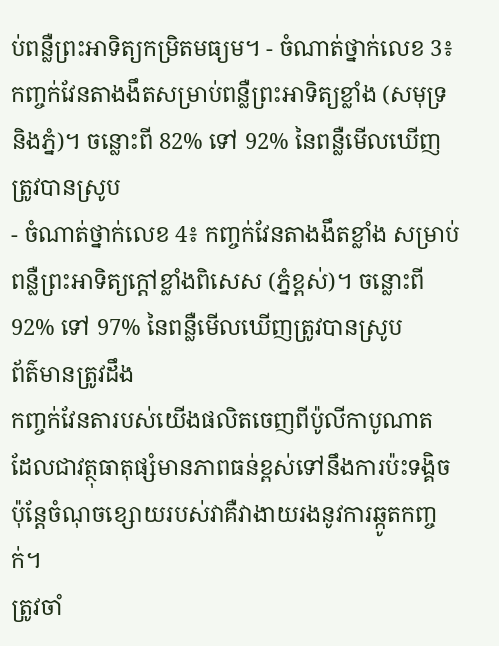ប់ពន្លឺព្រះអាទិត្យកម្រិតមធ្យម។ - ចំណាត់ថ្នាក់លេខ 3៖ កញ្ចក់វែនតាងងឹតសម្រាប់ពន្លឺព្រះអាទិត្យខ្លាំង (សមុទ្រ និងភ្នំ)។ ចន្លោះពី 82% ទៅ 92% នៃពន្លឺមើលឃើញត្រូវបានស្រូប
- ចំណាត់ថ្នាក់លេខ 4៖ កញ្ចក់វែនតាងងឹតខ្លាំង សម្រាប់ពន្លឺព្រះអាទិត្យក្តៅខ្លាំងពិសេស (ភ្នំខ្ពស់)។ ចន្លោះពី 92% ទៅ 97% នៃពន្លឺមើលឃើញត្រូវបានស្រូប
ព័ត៌មានត្រូវដឹង
កញ្ចក់វែនតារបស់យើងផលិតចេញពីប៉ូលីកាបូណាត ដែលជាវត្ថុធាតុផ្សំមានភាពធន់ខ្ពស់ទៅនឹងការប៉ះទង្គិច ប៉ុន្តែចំណុចខ្សោយរបស់វាគឺវាងាយរងនូវការឆ្កូតកញ្ចក់។
ត្រូវចាំ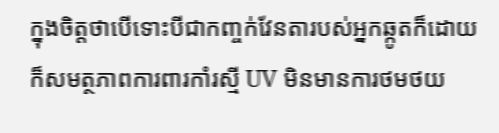ក្នុងចិត្តថាបើទោះបីជាកញ្ចក់វែនតារបស់អ្នកឆ្កូតក៏ដោយ ក៏សមត្ថភាពការពារកាំរស្មី UV មិនមានការថមថយ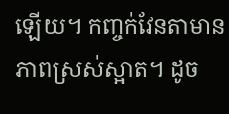ឡើយ។ កញ្ចក់វែនតាមានភាពស្រស់ស្អាត។ ដូច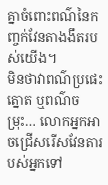គ្នាចំពោះពណ៌នៃកញ្ចក់វែនតាងងឹតរបស់យើង។
មិនថាវាពណ៌ប្រផេះ ត្នោត ឬពណ៌ចម្រុះ… លោកអ្នកអាចជ្រើសរើសវែនតារបស់អ្នកទៅ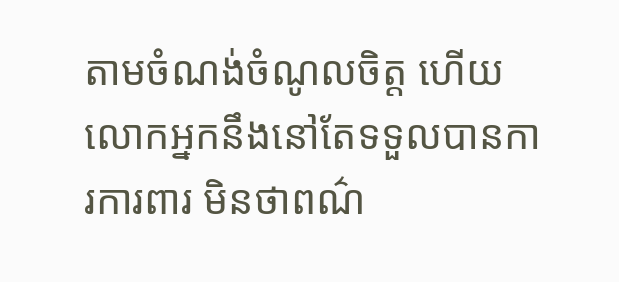តាមចំណង់ចំណូលចិត្ត ហើយលោកអ្នកនឹងនៅតែទទួលបានការការពារ មិនថាពណ៌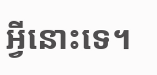អ្វីនោះទេ។